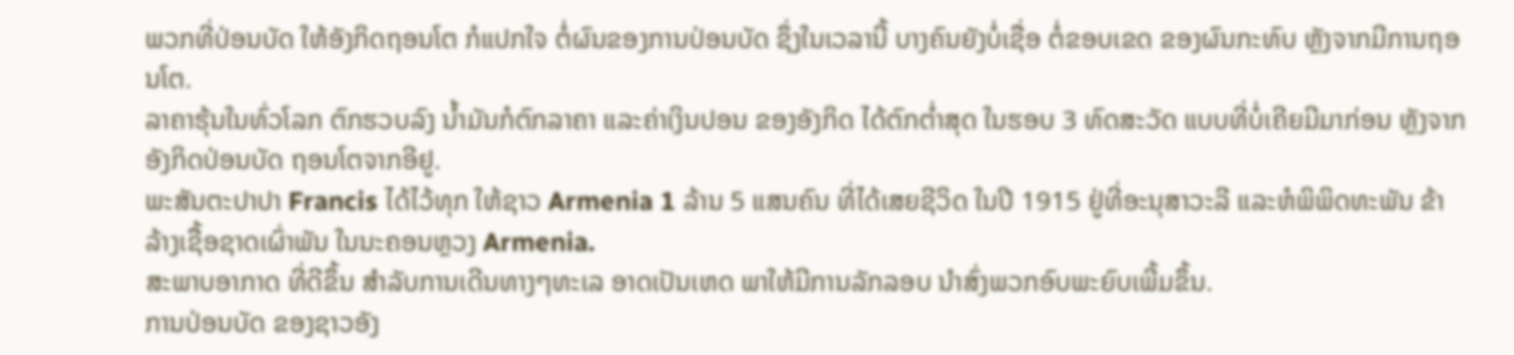ພວກທີ່ປ່ອນບັດ ໃຫ້ອັງກິດຖອນໂຕ ກໍແປກໃຈ ຕໍ່ຜົນຂອງການປ່ອນບັດ ຊຶ່ງໃນເວລານີ້ ບາງຄົນຍັງບໍ່ເຊື່ອ ຕໍ່ຂອບເຂດ ຂອງຜົນກະທົບ ຫຼັງຈາກມີການຖອນໂຕ.
ລາຄາຮຸ້ນໃນທົ່ວໂລກ ຕົກຮວບລົງ ນ້ຳມັນກໍຕົກລາຄາ ແລະຄ່າເງິນປອນ ຂອງອັງກິດ ໄດ້ຕົກຕ່ຳສຸດ ໃນຮອບ 3 ທົດສະວັດ ແບບທີ່ບໍ່ເຄີຍມີມາກ່ອນ ຫຼັງຈາກອັງກິດປ່ອນບັດ ຖອນໂຕຈາກອີຢູ.
ພະສັນຕະປາປາ Francis ໄດ້ໄວ້ທຸກ ໃຫ້ຊາວ Armenia 1 ລ້ານ 5 ແສນຄົນ ທີ່ໄດ້ເສຍຊີວິດ ໃນປີ 1915 ຢູ່ທີ່ອະນຸສາວະລີ ແລະຫໍພິພິດທະພັນ ຂ້າລ້າງເຊື້ອຊາດເຜົ່າພັນ ໃນນະຄອນຫຼວງ Armenia.
ສະພາບອາກາດ ທີ່ດີຂຶ້ນ ສຳລັບການເດີນທາງໆທະເລ ອາດເປັນເຫດ ພາໃຫ້ມີການລັກລອບ ນຳສົ່ງພວກອົບພະຍົບເພີ້ມຂຶ້ນ.
ການປ່ອນບັດ ຂອງຊາວອັງ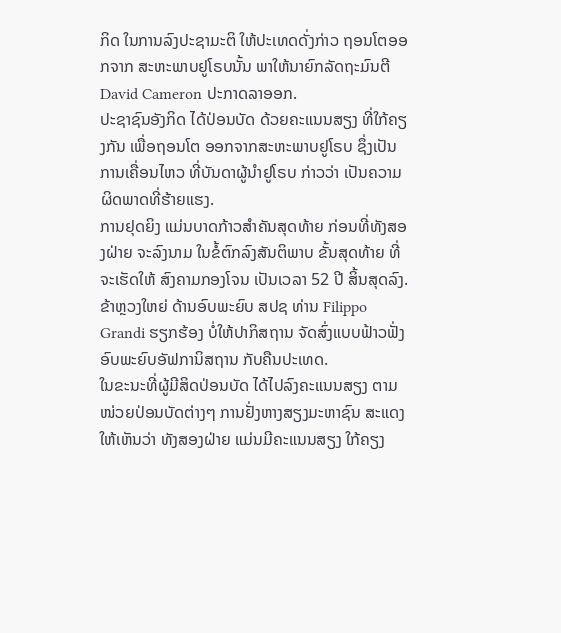ກິດ ໃນການລົງປະຊາມະຕິ ໃຫ້ປະເທດດັ່ງກ່າວ ຖອນໂຕອອກຈາກ ສະຫະພາບຢູໂຣບນັ້ນ ພາໃຫ້ນາຍົກລັດຖະມົນຕີ David Cameron ປະກາດລາອອກ.
ປະຊາຊົນອັງກິດ ໄດ້ປ່ອນບັດ ດ້ວຍຄະແນນສຽງ ທີ່ໃກ້ຄຽງກັນ ເພື່ອຖອນໂຕ ອອກຈາກສະຫະພາບຢູໂຣບ ຊຶ່ງເປັນການເຄື່ອນໄຫວ ທີ່ບັນດາຜູ້ນຳຢູໂຣບ ກ່າວວ່າ ເປັນຄວາມຜິດພາດທີ່ຮ້າຍແຮງ.
ການຢຸດຍິງ ແມ່ນບາດກ້າວສຳຄັນສຸດທ້າຍ ກ່ອນທີ່ທັງສອງຝ່າຍ ຈະລົງນາມ ໃນຂໍ້ຕົກລົງສັນຕິພາບ ຂັ້ນສຸດທ້າຍ ທີ່ຈະເຮັດໃຫ້ ສົງຄາມກອງໂຈນ ເປັນເວລາ 52 ປີ ສິ້ນສຸດລົງ.
ຂ້າຫຼວງໃຫຍ່ ດ້ານອົບພະຍົບ ສປຊ ທ່ານ Filippo Grandi ຮຽກຮ້ອງ ບໍ່ໃຫ້ປາກິສຖານ ຈັດສົ່ງແບບຟ້າວຟັ່ງ ອົບພະຍົບອັຟການິສຖານ ກັບຄືນປະເທດ.
ໃນຂະນະທີ່ຜູ້ມີສິດປ່ອນບັດ ໄດ້ໄປລົງຄະແນນສຽງ ຕາມໜ່ວຍປ່ອນບັດຕ່າງໆ ການຢັ່ງຫາງສຽງມະຫາຊົນ ສະແດງໃຫ້ເຫັນວ່າ ທັງສອງຝ່າຍ ແມ່ນມີຄະແນນສຽງ ໃກ້ຄຽງ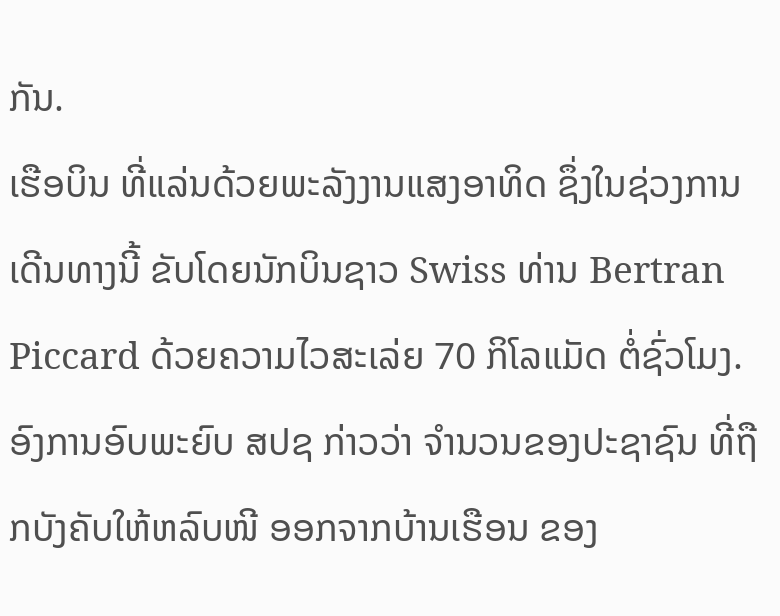ກັນ.
ເຮືອບິນ ທີ່ແລ່ນດ້ວຍພະລັງງານແສງອາທິດ ຊຶ່ງໃນຊ່ວງການເດີນທາງນີ້ ຂັບໂດຍນັກບິນຊາວ Swiss ທ່ານ Bertran Piccard ດ້ວຍຄວາມໄວສະເລ່ຍ 70 ກິໂລແມັດ ຕໍ່ຊົ່ວໂມງ.
ອົງການອົບພະຍົບ ສປຊ ກ່າວວ່າ ຈຳນວນຂອງປະຊາຊົນ ທີ່ຖືກບັງຄັບໃຫ້ຫລົບໜີ ອອກຈາກບ້ານເຮືອນ ຂອງ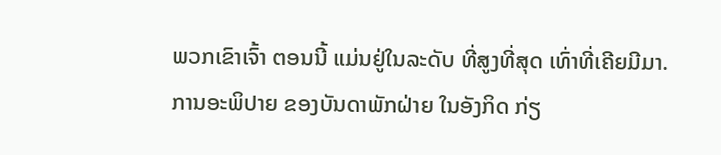ພວກເຂົາເຈົ້າ ຕອນນີ້ ແມ່ນຢູ່ໃນລະດັບ ທີ່ສູງທີ່ສຸດ ເທົ່າທີ່ເຄີຍມີມາ.
ການອະພິປາຍ ຂອງບັນດາພັກຝ່າຍ ໃນອັງກິດ ກ່ຽ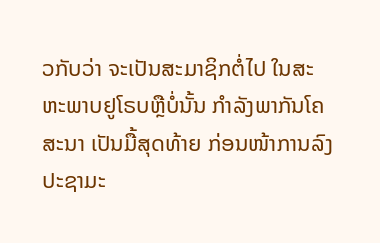ວກັບວ່າ ຈະເປັນສະມາຊິກຕໍ່ໄປ ໃນສະຫະພາບຢູໂຣບຫຼືບໍ່ນັ້ນ ກຳລັງພາກັນໂຄສະນາ ເປັນມື້ສຸດທ້າຍ ກ່ອນໜ້າການລົງປະຊາມະ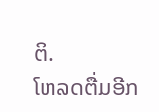ຕິ.
ໂຫລດຕື່ມອີກ